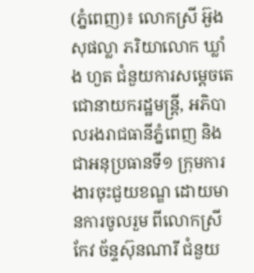(ភ្នំពេញ)៖ លោកស្រី អ៊ួង សុផល្លា ភរិយាលោក ឃ្លាំង ហួត ជំនួយការសម្តេចតេជោនាយករដ្ឋមន្ត្រី, អភិបាលរងរាជធានីភ្នំពេញ និងជាអនុប្រធានទី១ ក្រុមការងារចុះជួយខណ្ឌ ដោយមានការចូលរួម ពីលោកស្រី កែវ ច័ន្ទស៊ុនណារី ជំនួយ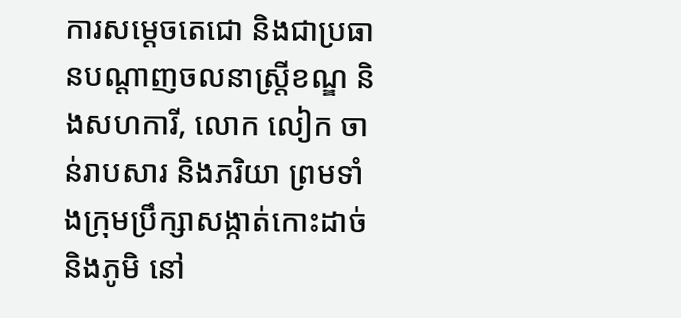ការសម្តេចតេជោ និងជាប្រធានបណ្តាញចលនាស្ត្រីខណ្ឌ និងសហការី, លោក លៀក ចាន់រាបសារ និងភរិយា ព្រមទាំងក្រុមប្រឹក្សាសង្កាត់កោះដាច់ និងភូមិ នៅ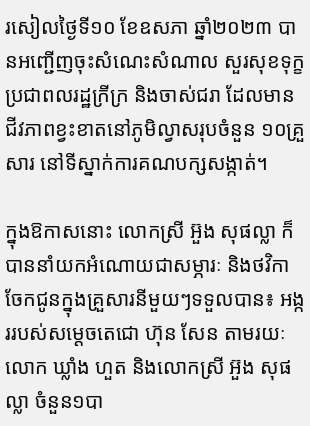រសៀលថ្ងៃទី១០ ខែឧសភា ឆ្នាំ២០២៣ បានអញ្ជើញចុះសំណេះសំណាល សួរសុខទុក្ខប្រជាពលរដ្ឋក្រីក្រ និងចាស់ជរា ដែលមានជីវភាពខ្វះខាតនៅភូមិល្វាសរុបចំនួន ១០គ្រួសារ នៅទីស្នាក់ការគណបក្សសង្កាត់។

ក្នុងឱកាសនោះ លោកស្រី អ៊ួង សុផល្លា ក៏បាននាំយកអំណោយជាសម្ភារៈ និងថវិកាចែកជូនក្នុងគ្រួសារនីមួយៗទទួលបាន៖ អង្កររបស់សម្តេចតេជោ ហ៊ុន សែន តាមរយៈលោក ឃ្លាំង ហួត និងលោកស្រី អ៊ួង សុផល្លា ចំនួន១បា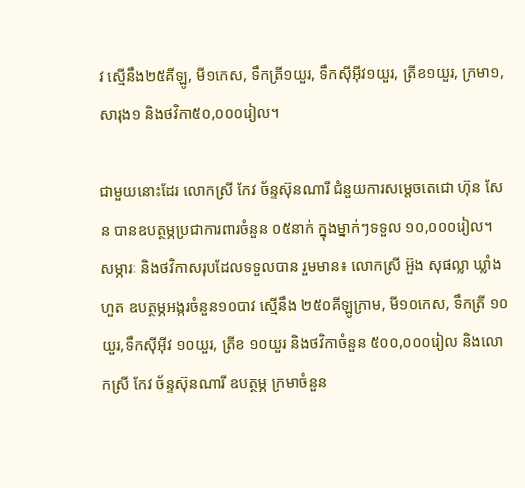វ ស្មើនឹង២៥គីឡូ, មី១កេស, ទឹកត្រី១យួរ, ទឹកស៊ីអ៊ីវ១យួរ, ត្រីខ១យួរ, ក្រមា១, សារុង១ និងថវិកា៥០,០០០រៀល។

ជាមួយនោះដែរ លោកស្រី កែវ ច័ន្ទស៊ុនណារី ជំនួយការសម្តេចតេជោ ហ៊ុន សែន បានឧបត្ថម្ភប្រជាការពារចំនួន ០៥នាក់ ក្នុងម្នាក់ៗទទួល ១០,០០០រៀល។ សម្ភារៈ និងថវិកាសរុបដែលទទួលបាន រួមមាន៖ លោកស្រី អ៊ួង សុផល្លា ឃ្លាំង ហួត ឧបត្ថម្ភអង្ករចំនួន១០បាវ ស្មើនឹង ២៥០គីឡូក្រាម, មី១០កេស, ទឹកត្រី ១០យួរ,ទឹកស៊ីអ៊ីវ ១០យួរ, ត្រីខ ១០យួរ និងថវិកាចំនួន ៥០០,០០០រៀល និងលោកស្រី កែវ ច័ន្ទស៊ុនណារី ឧបត្ថម្ភ ក្រមាចំនួន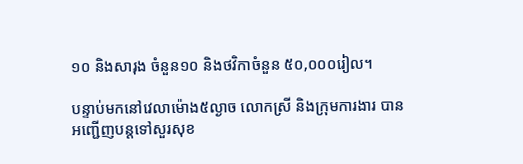១០ និងសារុង ចំនួន១០ និងថវិកាចំនួន ៥០,០០០រៀល។

បន្ទាប់មកនៅវេលាម៉ោង៥ល្ងាច លោកស្រី និងក្រុមការងារ បានអញ្ជើញបន្តទៅសួរសុខ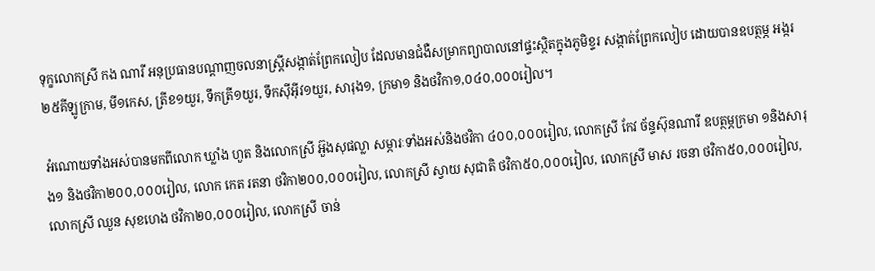ទុក្ខលោកស្រី កង ណារី អនុប្រធានបណ្តាញចលនាស្ត្រីសង្កាត់ព្រែកលៀប ដែលមានជំងឺសម្រាកព្យាបាលនៅផ្ទះស្ថិតក្នុងភូមិខ្ទរ សង្កាត់ព្រែកលៀប ដោយបានឧបត្ថម្ភ អង្ករ ២៥គីឡូក្រាម, មី១កេស, ត្រីខ១យួរ, ទឹកត្រី១យួរ, ទឹកស៊ីអ៊ីវ១យួរ, សារុង១, ក្រមា១ និងថវិកា១,០៤០,០០០រៀល។

អំណោយទាំងអស់បានមកពីលោក ឃ្លាំង ហួត និងលោកស្រី អ៊ួងសុផល្លា សម្ភារៈទាំងអស់និងថវិកា ៤០០,០០០រៀល, លោកស្រី កែវ ច័ន្ទស៊ុនណារី ឧបត្ថម្ភក្រមា ១និងសារុង១ និងថវិកា២០០,០០០រៀល, លោក កេត រតនា ថវិកា២០០,០០០រៀល, លោកស្រី ស្វាយ សុជាតិ ថវិកា៥០,០០០រៀល, លោកស្រី មាស រចនា ថវិកា៥០,០០០រៀល, លោកស្រី ឈួន សុខហេង ថវិកា២០,០០០រៀល, លោកស្រី ចាន់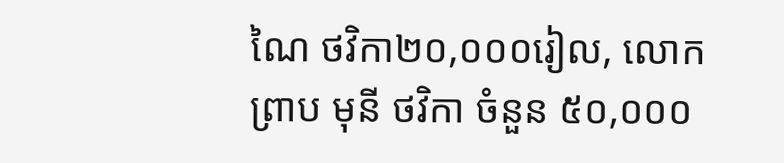ណៃ ថវិកា២០,០០០រៀល, លោក ព្រាប មុនី ថវិកា ចំនួន ៥០,០០០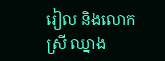រៀល និងលោកស្រី ឈ្នាង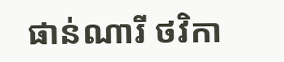ផាន់ណារី ថវិកា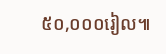៥០,០០០រៀល៕